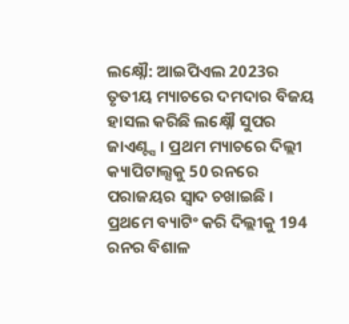ଲକ୍ଷ୍ନୌ: ଆଇପିଏଲ 2023ର ତୃତୀୟ ମ୍ୟାଚରେ ଦମଦାର ବିଜୟ ହାସଲ କରିଛି ଲକ୍ଷ୍ନୌ ସୁପର ଜାଏଣ୍ଟ୍ସ । ପ୍ରଥମ ମ୍ୟାଚରେ ଦିଲ୍ଲୀ କ୍ୟାପିଟାଲ୍ସକୁ 50 ରନରେ ପରାଜୟର ସ୍ବାଦ ଚଖାଇଛି । ପ୍ରଥମେ ବ୍ୟାଟିଂ କରି ଦିଲ୍ଲୀକୁ 194 ରନର ବିଶାଳ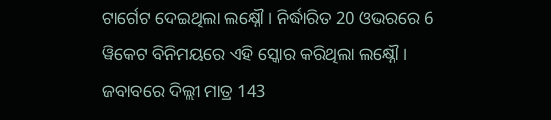ଟାର୍ଗେଟ ଦେଇଥିଲା ଲକ୍ଷ୍ନୌ । ନିର୍ଦ୍ଧାରିତ 20 ଓଭରରେ 6 ୱିକେଟ ବିନିମୟରେ ଏହି ସ୍କୋର କରିଥିଲା ଲକ୍ଷ୍ନୌ । ଜବାବରେ ଦିଲ୍ଲୀ ମାତ୍ର 143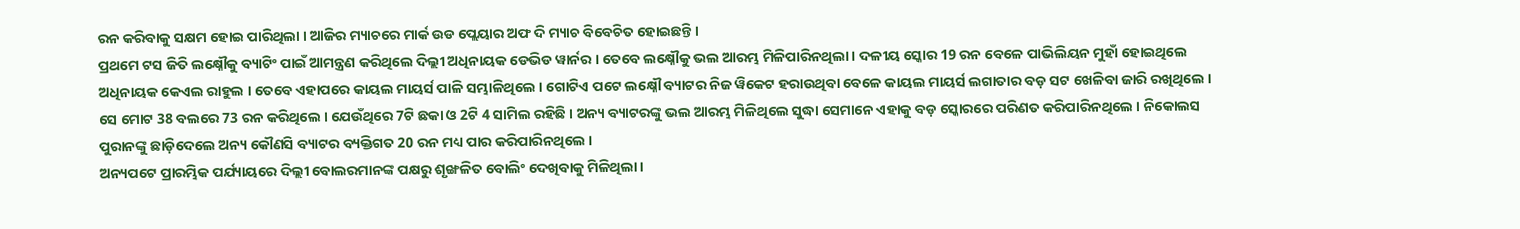ରନ କରିବାକୁ ସକ୍ଷମ ହୋଇ ପାରିଥିଲା । ଆଜିର ମ୍ୟାଚରେ ମାର୍କ ଉଡ ପ୍ଲେୟାର ଅଫ ଦି ମ୍ୟାଚ ବିବେଚିତ ହୋଇଛନ୍ତି ।
ପ୍ରଥମେ ଟସ ଜିତି ଲକ୍ଷ୍ନୌକୁ ବ୍ୟାଟିଂ ପାଇଁ ଆମନ୍ତ୍ରଣ କରିଥିଲେ ଦିଲ୍ଲୀ ଅଧିନାୟକ ଡେଭିଡ ୱାର୍ନର । ତେବେ ଲକ୍ଷ୍ନୌକୁ ଭଲ ଆରମ୍ଭ ମିଳିପାରିନଥିଲା । ଦଳୀୟ ସ୍କୋର 19 ରନ ବେଳେ ପାଭିଲିୟନ ମୁହାଁ ହୋଇଥିଲେ ଅଧିନାୟକ କେଏଲ ରାହୁଲ । ତେବେ ଏହାପରେ କାୟଲ ମାୟର୍ସ ପାଳି ସମ୍ଭାଳିଥିଲେ । ଗୋଟିଏ ପଟେ ଲକ୍ଷ୍ନୌ ବ୍ୟାଟର ନିଜ ୱିକେଟ ହରାଉଥିବା ବେଳେ କାୟଲ ମାୟର୍ସ ଲଗାତାର ବଡ଼ ସଟ ଖେଳିବା ଜାରି ରଖିଥିଲେ । ସେ ମୋଟ 38 ବଲରେ 73 ରନ କରିଥିଲେ । ଯେଉଁଥିରେ 7ଟି ଛକା ଓ 2ଟି 4 ସାମିଲ ରହିଛି । ଅନ୍ୟ ବ୍ୟାଟରଙ୍କୁ ଭଲ ଆରମ୍ଭ ମିଳିଥିଲେ ସୁଦ୍ଧା ସେମାନେ ଏହାକୁ ବଡ଼ ସ୍କୋରରେ ପରିଣତ କରିପାରିନଥିଲେ । ନିକୋଲସ ପୁରାନଙ୍କୁ ଛାଡ଼ିଦେଲେ ଅନ୍ୟ କୌଣସି ବ୍ୟାଟର ବ୍ୟକ୍ତିଗତ 20 ରନ ମଧ୍ୟ ପାର କରିପାରିନଥିଲେ ।
ଅନ୍ୟପଟେ ପ୍ରାରମ୍ଭିକ ପର୍ଯ୍ୟାୟରେ ଦିଲ୍ଲୀ ବୋଲରମାନଙ୍କ ପକ୍ଷରୁ ଶୃଙ୍ଖଳିତ ବୋଲିଂ ଦେଖିବାକୁ ମିଳିଥିଲା ।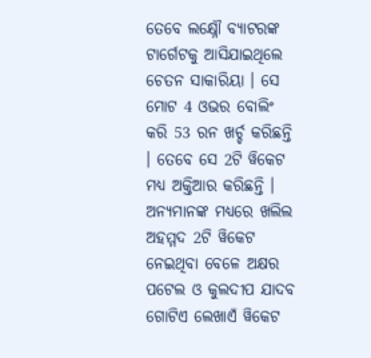ତେବେ ଲକ୍ଷ୍ନୌ ବ୍ୟାଟରଙ୍କ ଟାର୍ଗେଟକୁ ଆସିଯାଇଥିଲେ ଚେତନ ସାକାରିୟା । ସେ ମୋଟ 4 ଓଭର ବୋଲିଂ କରି 53 ରନ ଖର୍ଚ୍ଚ କରିଛନ୍ତି । ତେବେ ସେ 2ଟି ୱିକେଟ ମଧ୍ୟ ଅକ୍ତିଆର କରିଛନ୍ତି । ଅନ୍ୟମାନଙ୍କ ମଧ୍ୟରେ ଖଲିଲ ଅହମ୍ମଦ 2ଟି ୱିକେଟ ନେଇଥିବା ବେଳେ ଅକ୍ଷର ପଟେଲ ଓ କୁଲଦୀପ ଯାଦବ ଗୋଟିଏ ଲେଖାଏଁ ୱିକେଟ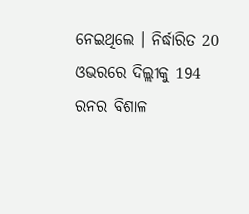ନେଇଥିଲେ । ନିର୍ଦ୍ଧାରିତ 20 ଓଭରରେ ଦିଲ୍ଲୀକୁ 194 ରନର ବିଶାଳ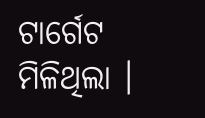ଟାର୍ଗେଟ ମିଳିଥିଲା ।